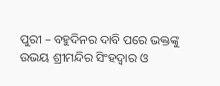ପୁରୀ – ବହୁଦିନର ଦାବି ପରେ ଭକ୍ତଙ୍କୁ ଉଭୟ ଶ୍ରୀମନ୍ଦିର ସିଂହଦ୍ବାର ଓ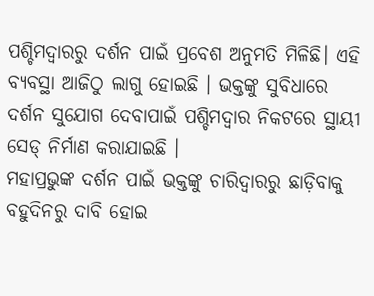ପଶ୍ଚିମଦ୍ବାରରୁ ଦର୍ଶନ ପାଇଁ ପ୍ରବେଶ ଅନୁମତି ମିଳିଛି। ଏହି ବ୍ୟବସ୍ଥା ଆଜିଠୁ ଲାଗୁ ହୋଇଛି । ଭକ୍ତଙ୍କୁ ସୁବିଧାରେ ଦର୍ଶନ ସୁଯୋଗ ଦେବାପାଇଁ ପଶ୍ଚିମଦ୍ବାର ନିକଟରେ ସ୍ଥାୟୀ ସେଡ୍ ନିର୍ମାଣ କରାଯାଇଛି ।
ମହାପ୍ରଭୁଙ୍କ ଦର୍ଶନ ପାଇଁ ଭକ୍ତଙ୍କୁ ଚାରିଦ୍ବାରରୁ ଛାଡ଼ିବାକୁ ବହୁଦିନରୁ ଦାବି ହୋଇ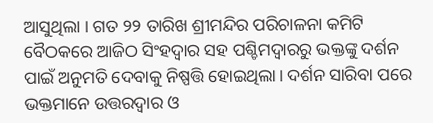ଆସୁଥିଲା । ଗତ ୨୨ ତାରିଖ ଶ୍ରୀମନ୍ଦିର ପରିଚାଳନା କମିଟି ବୈଠକରେ ଆଜିଠ ସିଂହଦ୍ବାର ସହ ପଶ୍ଚିମଦ୍ବାରରୁ ଭକ୍ତଙ୍କୁ ଦର୍ଶନ ପାଇଁ ଅନୁମତି ଦେବାକୁ ନିଷ୍ପତ୍ତି ହୋଇଥିଲା। ଦର୍ଶନ ସାରିବା ପରେ ଭକ୍ତମାନେ ଉତ୍ତରଦ୍ବାର ଓ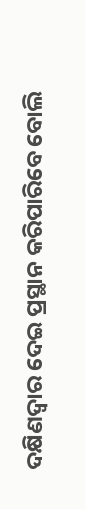ଦକ୍ଷିଣଦ୍ବାର ଦେଇ ପ୍ରସ୍ଥାନ କରିପାରିବେ ବୋଲି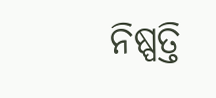ନିଷ୍ପତ୍ତି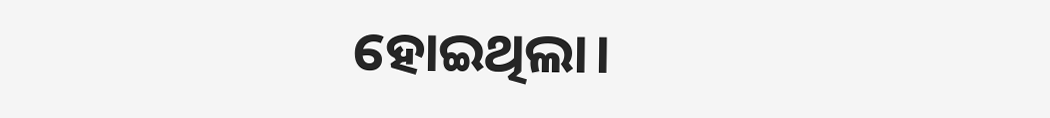ହୋଇଥିଲା।